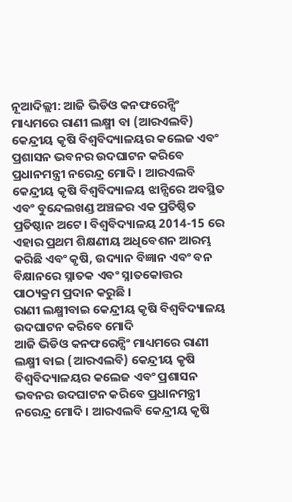ନୂଆଦିଲ୍ଲୀ: ଆଜି ଭିଡିଓ କନଫରେନ୍ସିଂ ମାଧ୍ୟମରେ ରାଣୀ ଲକ୍ଷ୍ମୀ ବା (ଆରଏଲବି) କେନ୍ଦ୍ରୀୟ କୃଷି ବିଶ୍ୱବିଦ୍ୟାଳୟର କଲେଜ ଏବଂ ପ୍ରଶାସନ ଭବନର ଉଦଘାଟନ କରିବେ ପ୍ରଧାନମନ୍ତ୍ରୀ ନରେନ୍ଦ୍ର ମୋଦି । ଆରଏଲବି କେନ୍ଦ୍ରୀୟ କୃଷି ବିଶ୍ୱବିଦ୍ୟାଳୟ ଝାନ୍ସିରେ ଅବସ୍ଥିତ ଏବଂ ବୁନ୍ଦେଲଖଣ୍ଡ ଅଞ୍ଚଳର ଏକ ପ୍ରତିଷ୍ଠିତ ପ୍ରତିଷ୍ଠାନ ଅଟେ। ବିଶ୍ୱବିଦ୍ୟାଳୟ 2014-15 ରେ ଏହାର ପ୍ରଥମ ଶିକ୍ଷଣୀୟ ଅଧିବେଶନ ଆରମ୍ଭ କରିଛି ଏବଂ କୃଷି, ଉଦ୍ୟାନ ବିଜ୍ଞାନ ଏବଂ ବନ ବିକ୍ଷାନରେ ସ୍ନାତକ ଏବଂ ସ୍ନାତକୋତ୍ତର ପାଠ୍ୟକ୍ରମ ପ୍ରଦାନ କରୁଛି ।
ରାଣୀ ଲକ୍ଷ୍ମୀବାଇ କେନ୍ଦ୍ରୀୟ କୃଷି ବିଶ୍ୱବିଦ୍ୟାଳୟ ଉଦଘାଟନ କରିବେ ମୋଦି
ଆଜି ଭିଡିଓ କନଫରେନ୍ସିଂ ମାଧ୍ୟମରେ ରାଣୀ ଲକ୍ଷ୍ମୀ ବାଇ (ଆରଏଲବି) କେନ୍ଦ୍ରୀୟ କୃଷି ବିଶ୍ୱବିଦ୍ୟାଳୟର କଲେଜ ଏବଂ ପ୍ରଶାସନ ଭବନର ଉଦଘାଟନ କରିବେ ପ୍ରଧାନମନ୍ତ୍ରୀ ନରେନ୍ଦ୍ର ମୋଦି । ଆରଏଲବି କେନ୍ଦ୍ରୀୟ କୃଷି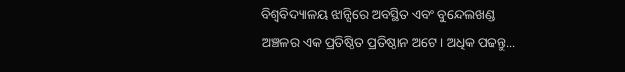ବିଶ୍ୱବିଦ୍ୟାଳୟ ଝାନ୍ସିରେ ଅବସ୍ଥିତ ଏବଂ ବୁନ୍ଦେଲଖଣ୍ଡ ଅଞ୍ଚଳର ଏକ ପ୍ରତିଷ୍ଠିତ ପ୍ରତିଷ୍ଠାନ ଅଟେ। ଅଧିକ ପଢନ୍ତୁ...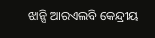ଝାନ୍ସି ଆରଏଲବି କେନ୍ଦ୍ରୀୟ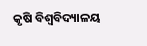କୃଷି ବିଶ୍ୱବିଦ୍ୟାଳୟ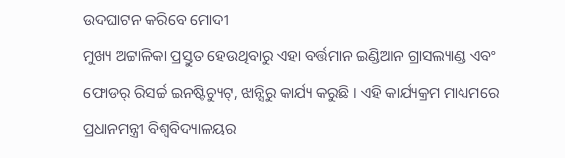ଉଦଘାଟନ କରିବେ ମୋଦୀ
ମୁଖ୍ୟ ଅଟ୍ଟାଳିକା ପ୍ରସ୍ତୁତ ହେଉଥିବାରୁ ଏହା ବର୍ତ୍ତମାନ ଇଣ୍ଡିଆନ ଗ୍ରାସଲ୍ୟାଣ୍ଡ ଏବଂ ଫୋଡର୍ ରିସର୍ଚ୍ଚ ଇନଷ୍ଟିଚ୍ୟୁଟ୍, ଝାନ୍ସିରୁ କାର୍ଯ୍ୟ କରୁଛି । ଏହି କାର୍ଯ୍ୟକ୍ରମ ମାଧ୍ୟମରେ ପ୍ରଧାନମନ୍ତ୍ରୀ ବିଶ୍ୱବିଦ୍ୟାଳୟର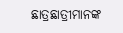ଛାତ୍ରଛାତ୍ରୀମାନଙ୍କ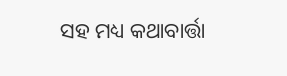ସହ ମଧ୍ୟ କଥାବାର୍ତ୍ତା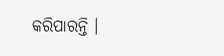କରିପାରନ୍ତି ।